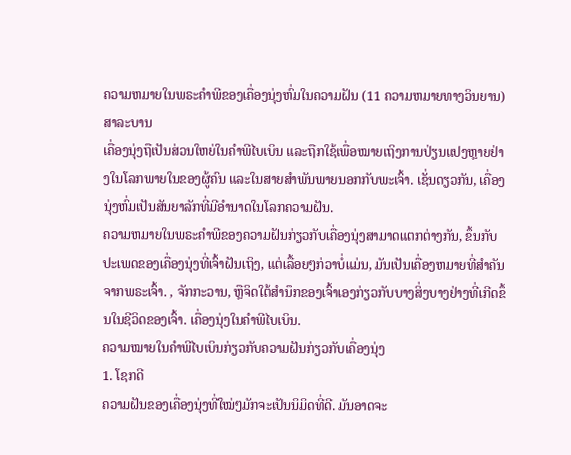ຄວາມຫມາຍໃນພຣະຄໍາພີຂອງເຄື່ອງນຸ່ງຫົ່ມໃນຄວາມຝັນ (11 ຄວາມຫມາຍທາງວິນຍານ)
ສາລະບານ
ເຄື່ອງນຸ່ງຖືເປັນສ່ວນໃຫຍ່ໃນຄຳພີໄບເບິນ ແລະຖືກໃຊ້ເພື່ອໝາຍເຖິງການປ່ຽນແປງຫຼາຍຢ່າງໃນໂລກພາຍໃນຂອງຜູ້ຄົນ ແລະໃນສາຍສຳພັນພາຍນອກກັບພະເຈົ້າ. ເຊັ່ນດຽວກັນ, ເຄື່ອງນຸ່ງຫົ່ມເປັນສັນຍາລັກທີ່ມີອໍານາດໃນໂລກຄວາມຝັນ.
ຄວາມຫມາຍໃນພຣະຄໍາພີຂອງຄວາມຝັນກ່ຽວກັບເຄື່ອງນຸ່ງສາມາດແຕກຕ່າງກັນ, ຂຶ້ນກັບປະເພດຂອງເຄື່ອງນຸ່ງທີ່ເຈົ້າຝັນເຖິງ, ແຕ່ເລື້ອຍໆກ່ວາບໍ່ແມ່ນ, ມັນເປັນເຄື່ອງຫມາຍທີ່ສໍາຄັນຈາກພຣະເຈົ້າ. , ຈັກກະວານ, ຫຼືຈິດໃຕ້ສຳນຶກຂອງເຈົ້າເອງກ່ຽວກັບບາງສິ່ງບາງຢ່າງທີ່ເກີດຂຶ້ນໃນຊີວິດຂອງເຈົ້າ. ເຄື່ອງນຸ່ງໃນຄຳພີໄບເບິນ.
ຄວາມໝາຍໃນຄຳພີໄບເບິນກ່ຽວກັບຄວາມຝັນກ່ຽວກັບເຄື່ອງນຸ່ງ
1. ໂຊກດີ
ຄວາມຝັນຂອງເຄື່ອງນຸ່ງທີ່ໃໝ່ໆມັກຈະເປັນນິມິດທີ່ດີ. ມັນອາດຈະ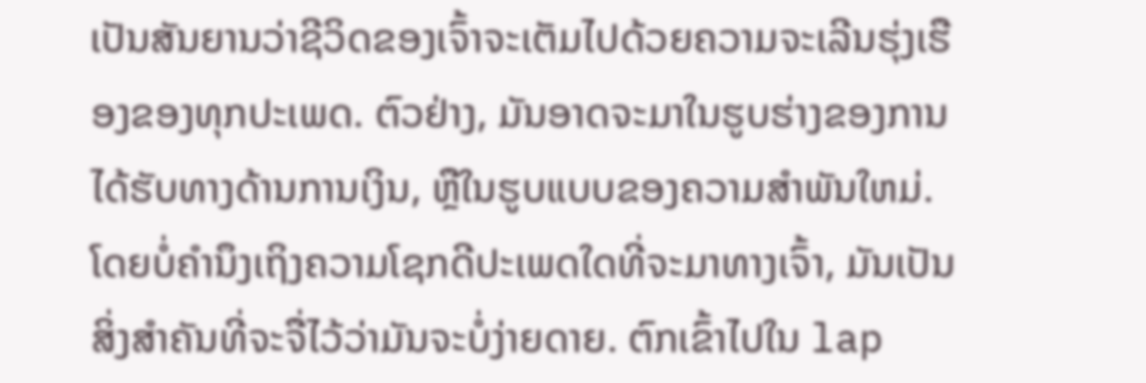ເປັນສັນຍານວ່າຊີວິດຂອງເຈົ້າຈະເຕັມໄປດ້ວຍຄວາມຈະເລີນຮຸ່ງເຮືອງຂອງທຸກປະເພດ. ຕົວຢ່າງ, ມັນອາດຈະມາໃນຮູບຮ່າງຂອງການໄດ້ຮັບທາງດ້ານການເງິນ, ຫຼືໃນຮູບແບບຂອງຄວາມສໍາພັນໃຫມ່.
ໂດຍບໍ່ຄໍານຶງເຖິງຄວາມໂຊກດີປະເພດໃດທີ່ຈະມາທາງເຈົ້າ, ມັນເປັນສິ່ງສໍາຄັນທີ່ຈະຈື່ໄວ້ວ່າມັນຈະບໍ່ງ່າຍດາຍ. ຕົກເຂົ້າໄປໃນ lap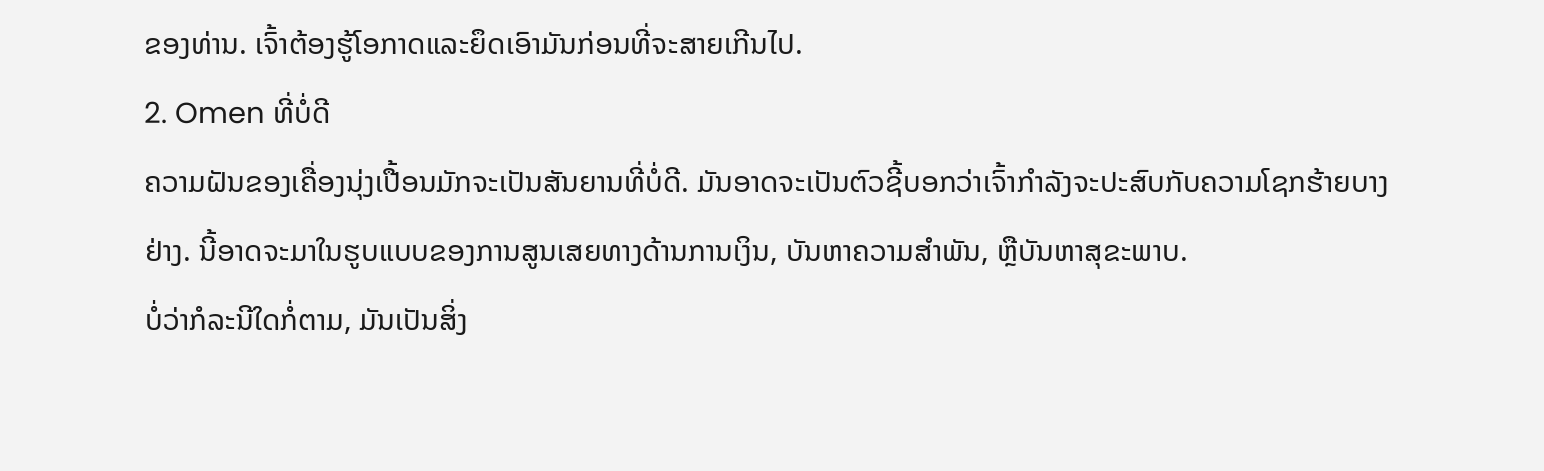ຂອງທ່ານ. ເຈົ້າຕ້ອງຮູ້ໂອກາດແລະຍຶດເອົາມັນກ່ອນທີ່ຈະສາຍເກີນໄປ.
2. Omen ທີ່ບໍ່ດີ
ຄວາມຝັນຂອງເຄື່ອງນຸ່ງເປື້ອນມັກຈະເປັນສັນຍານທີ່ບໍ່ດີ. ມັນອາດຈະເປັນຕົວຊີ້ບອກວ່າເຈົ້າກໍາລັງຈະປະສົບກັບຄວາມໂຊກຮ້າຍບາງຢ່າງ. ນີ້ອາດຈະມາໃນຮູບແບບຂອງການສູນເສຍທາງດ້ານການເງິນ, ບັນຫາຄວາມສໍາພັນ, ຫຼືບັນຫາສຸຂະພາບ.
ບໍ່ວ່າກໍລະນີໃດກໍ່ຕາມ, ມັນເປັນສິ່ງ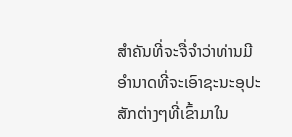ສໍາຄັນທີ່ຈະຈື່ຈໍາວ່າທ່ານມີອໍານາດທີ່ຈະເອົາຊະນະອຸປະສັກຕ່າງໆທີ່ເຂົ້າມາໃນ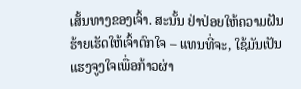ເສັ້ນທາງຂອງເຈົ້າ. ສະນັ້ນ ຢ່າປ່ອຍໃຫ້ຄວາມຝັນຮ້າຍເຮັດໃຫ້ເຈົ້າຕົກໃຈ – ແທນທີ່ຈະ, ໃຊ້ມັນເປັນແຮງຈູງໃຈເພື່ອກ້າວຜ່າ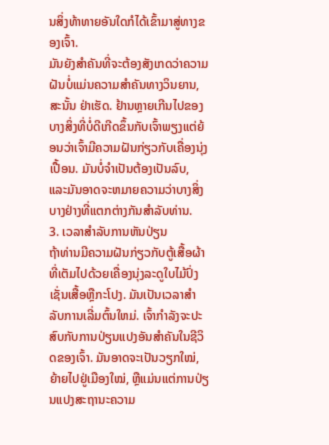ນສິ່ງທ້າທາຍອັນໃດກໍໄດ້ເຂົ້າມາສູ່ທາງຂອງເຈົ້າ.
ມັນຍັງສຳຄັນທີ່ຈະຕ້ອງສັງເກດວ່າຄວາມຝັນບໍ່ແມ່ນຄວາມສຳຄັນທາງວິນຍານ, ສະນັ້ນ ຢ່າເຮັດ. ຢ້ານຫຼາຍເກີນໄປຂອງບາງສິ່ງທີ່ບໍ່ດີເກີດຂຶ້ນກັບເຈົ້າພຽງແຕ່ຍ້ອນວ່າເຈົ້າມີຄວາມຝັນກ່ຽວກັບເຄື່ອງນຸ່ງເປື້ອນ. ມັນບໍ່ຈໍາເປັນຕ້ອງເປັນລົບ, ແລະມັນອາດຈະຫມາຍຄວາມວ່າບາງສິ່ງບາງຢ່າງທີ່ແຕກຕ່າງກັນສໍາລັບທ່ານ.
3. ເວລາສໍາລັບການຫັນປ່ຽນ
ຖ້າທ່ານມີຄວາມຝັນກ່ຽວກັບຕູ້ເສື້ອຜ້າທີ່ເຕັມໄປດ້ວຍເຄື່ອງນຸ່ງລະດູໃບໄມ້ປົ່ງເຊັ່ນເສື້ອຫຼືກະໂປງ. ມັນເປັນເວລາສໍາລັບການເລີ່ມຕົ້ນໃຫມ່. ເຈົ້າກຳລັງຈະປະສົບກັບການປ່ຽນແປງອັນສຳຄັນໃນຊີວິດຂອງເຈົ້າ. ມັນອາດຈະເປັນວຽກໃໝ່, ຍ້າຍໄປຢູ່ເມືອງໃໝ່, ຫຼືແມ່ນແຕ່ການປ່ຽນແປງສະຖານະຄວາມ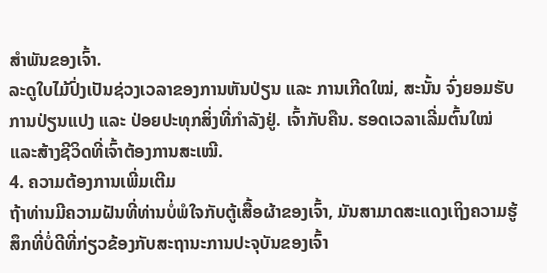ສຳພັນຂອງເຈົ້າ.
ລະດູໃບໄມ້ປົ່ງເປັນຊ່ວງເວລາຂອງການຫັນປ່ຽນ ແລະ ການເກີດໃໝ່, ສະນັ້ນ ຈົ່ງຍອມຮັບການປ່ຽນແປງ ແລະ ປ່ອຍປະທຸກສິ່ງທີ່ກຳລັງຢູ່. ເຈົ້າກັບຄືນ. ຮອດເວລາເລີ່ມຕົ້ນໃໝ່ ແລະສ້າງຊີວິດທີ່ເຈົ້າຕ້ອງການສະເໝີ.
4. ຄວາມຕ້ອງການເພີ່ມເຕີມ
ຖ້າທ່ານມີຄວາມຝັນທີ່ທ່ານບໍ່ພໍໃຈກັບຕູ້ເສື້ອຜ້າຂອງເຈົ້າ, ມັນສາມາດສະແດງເຖິງຄວາມຮູ້ສຶກທີ່ບໍ່ດີທີ່ກ່ຽວຂ້ອງກັບສະຖານະການປະຈຸບັນຂອງເຈົ້າ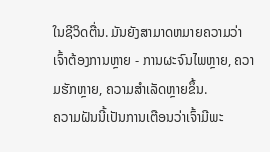ໃນຊີວິດຕື່ນ. ມັນຍັງສາມາດຫມາຍຄວາມວ່າເຈົ້າຕ້ອງການຫຼາຍ - ການຜະຈົນໄພຫຼາຍ, ຄວາມຮັກຫຼາຍ, ຄວາມສໍາເລັດຫຼາຍຂຶ້ນ.
ຄວາມຝັນນີ້ເປັນການເຕືອນວ່າເຈົ້າມີພະ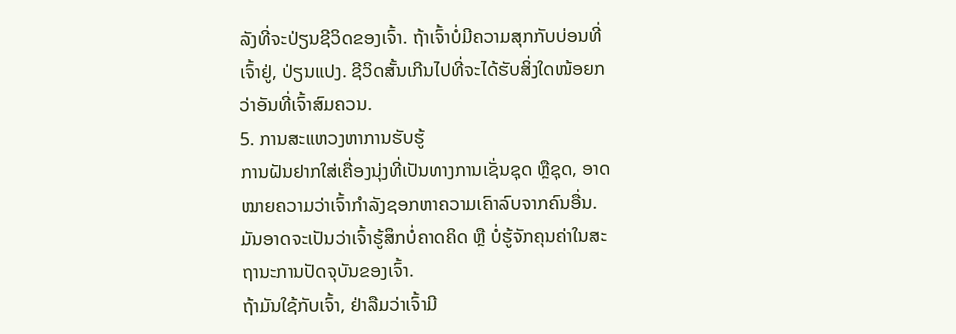ລັງທີ່ຈະປ່ຽນຊີວິດຂອງເຈົ້າ. ຖ້າເຈົ້າບໍ່ມີຄວາມສຸກກັບບ່ອນທີ່ເຈົ້າຢູ່, ປ່ຽນແປງ. ຊີວິດສັ້ນເກີນໄປທີ່ຈະໄດ້ຮັບສິ່ງໃດໜ້ອຍກວ່າອັນທີ່ເຈົ້າສົມຄວນ.
5. ການສະແຫວງຫາການຮັບຮູ້
ການຝັນຢາກໃສ່ເຄື່ອງນຸ່ງທີ່ເປັນທາງການເຊັ່ນຊຸດ ຫຼືຊຸດ, ອາດໝາຍຄວາມວ່າເຈົ້າກຳລັງຊອກຫາຄວາມເຄົາລົບຈາກຄົນອື່ນ. ມັນອາດຈະເປັນວ່າເຈົ້າຮູ້ສຶກບໍ່ຄາດຄິດ ຫຼື ບໍ່ຮູ້ຈັກຄຸນຄ່າໃນສະຖານະການປັດຈຸບັນຂອງເຈົ້າ.
ຖ້າມັນໃຊ້ກັບເຈົ້າ, ຢ່າລືມວ່າເຈົ້າມີ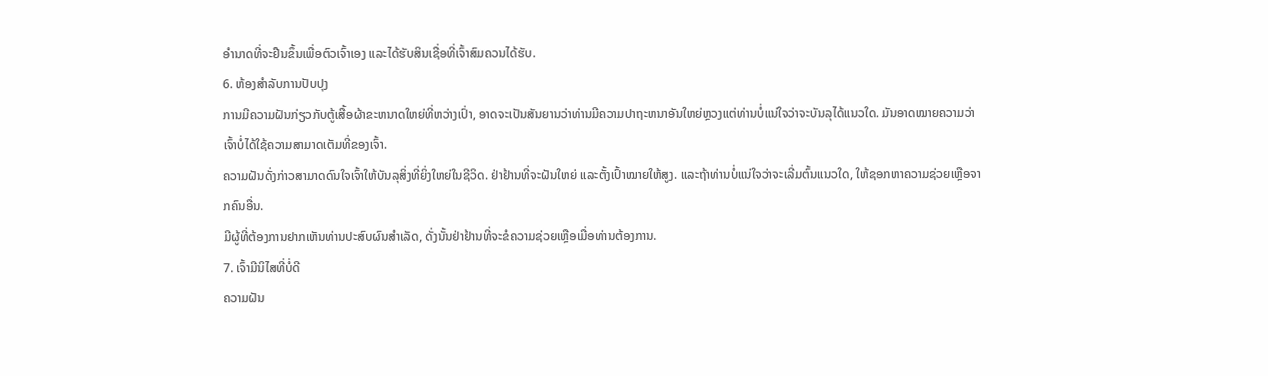ອຳນາດທີ່ຈະຢືນຂຶ້ນເພື່ອຕົວເຈົ້າເອງ ແລະໄດ້ຮັບສິນເຊື່ອທີ່ເຈົ້າສົມຄວນໄດ້ຮັບ.
6. ຫ້ອງສໍາລັບການປັບປຸງ
ການມີຄວາມຝັນກ່ຽວກັບຕູ້ເສື້ອຜ້າຂະຫນາດໃຫຍ່ທີ່ຫວ່າງເປົ່າ, ອາດຈະເປັນສັນຍານວ່າທ່ານມີຄວາມປາຖະຫນາອັນໃຫຍ່ຫຼວງແຕ່ທ່ານບໍ່ແນ່ໃຈວ່າຈະບັນລຸໄດ້ແນວໃດ. ມັນອາດໝາຍຄວາມວ່າເຈົ້າບໍ່ໄດ້ໃຊ້ຄວາມສາມາດເຕັມທີ່ຂອງເຈົ້າ.
ຄວາມຝັນດັ່ງກ່າວສາມາດດົນໃຈເຈົ້າໃຫ້ບັນລຸສິ່ງທີ່ຍິ່ງໃຫຍ່ໃນຊີວິດ. ຢ່າຢ້ານທີ່ຈະຝັນໃຫຍ່ ແລະຕັ້ງເປົ້າໝາຍໃຫ້ສູງ. ແລະຖ້າທ່ານບໍ່ແນ່ໃຈວ່າຈະເລີ່ມຕົ້ນແນວໃດ, ໃຫ້ຊອກຫາຄວາມຊ່ວຍເຫຼືອຈາກຄົນອື່ນ.
ມີຜູ້ທີ່ຕ້ອງການຢາກເຫັນທ່ານປະສົບຜົນສໍາເລັດ, ດັ່ງນັ້ນຢ່າຢ້ານທີ່ຈະຂໍຄວາມຊ່ວຍເຫຼືອເມື່ອທ່ານຕ້ອງການ.
7. ເຈົ້າມີນິໄສທີ່ບໍ່ດີ
ຄວາມຝັນ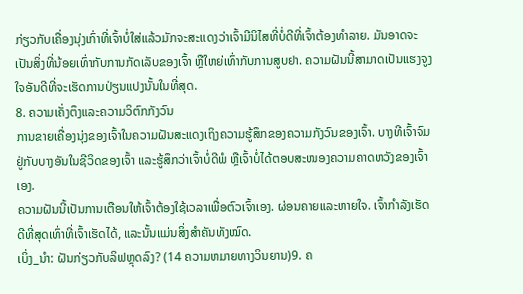ກ່ຽວກັບເຄື່ອງນຸ່ງເກົ່າທີ່ເຈົ້າບໍ່ໃສ່ແລ້ວມັກຈະສະແດງວ່າເຈົ້າມີນິໄສທີ່ບໍ່ດີທີ່ເຈົ້າຕ້ອງທຳລາຍ. ມັນອາດຈະເປັນສິ່ງທີ່ນ້ອຍເທົ່າກັບການກັດເລັບຂອງເຈົ້າ ຫຼືໃຫຍ່ເທົ່າກັບການສູບຢາ. ຄວາມຝັນນີ້ສາມາດເປັນແຮງຈູງໃຈອັນດີທີ່ຈະເຮັດການປ່ຽນແປງນັ້ນໃນທີ່ສຸດ.
8. ຄວາມເຄັ່ງຕຶງແລະຄວາມວິຕົກກັງວົນ
ການຂາຍເຄື່ອງນຸ່ງຂອງເຈົ້າໃນຄວາມຝັນສະແດງເຖິງຄວາມຮູ້ສຶກຂອງຄວາມກັງວົນຂອງເຈົ້າ. ບາງທີເຈົ້າຈົມຢູ່ກັບບາງອັນໃນຊີວິດຂອງເຈົ້າ ແລະຮູ້ສຶກວ່າເຈົ້າບໍ່ດີພໍ ຫຼືເຈົ້າບໍ່ໄດ້ຕອບສະໜອງຄວາມຄາດຫວັງຂອງເຈົ້າເອງ.
ຄວາມຝັນນີ້ເປັນການເຕືອນໃຫ້ເຈົ້າຕ້ອງໃຊ້ເວລາເພື່ອຕົວເຈົ້າເອງ. ຜ່ອນຄາຍແລະຫາຍໃຈ. ເຈົ້າກຳລັງເຮັດດີທີ່ສຸດເທົ່າທີ່ເຈົ້າເຮັດໄດ້, ແລະນັ້ນແມ່ນສິ່ງສຳຄັນທັງໝົດ.
ເບິ່ງ_ນຳ: ຝັນກ່ຽວກັບລິຟຫຼຸດລົງ? (14 ຄວາມຫມາຍທາງວິນຍານ)9. ຄ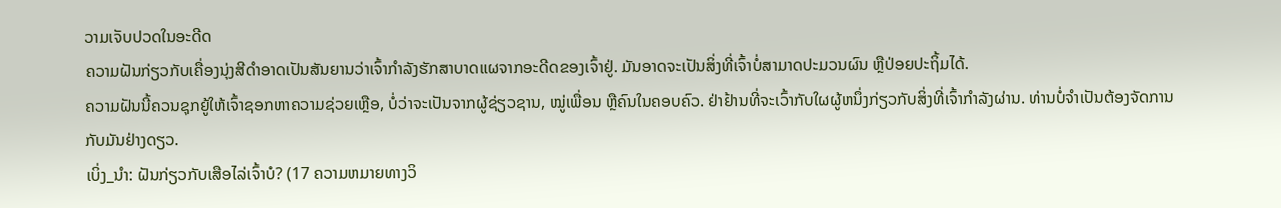ວາມເຈັບປວດໃນອະດີດ
ຄວາມຝັນກ່ຽວກັບເຄື່ອງນຸ່ງສີດຳອາດເປັນສັນຍານວ່າເຈົ້າກຳລັງຮັກສາບາດແຜຈາກອະດີດຂອງເຈົ້າຢູ່. ມັນອາດຈະເປັນສິ່ງທີ່ເຈົ້າບໍ່ສາມາດປະມວນຜົນ ຫຼືປ່ອຍປະຖິ້ມໄດ້.
ຄວາມຝັນນີ້ຄວນຊຸກຍູ້ໃຫ້ເຈົ້າຊອກຫາຄວາມຊ່ວຍເຫຼືອ, ບໍ່ວ່າຈະເປັນຈາກຜູ້ຊ່ຽວຊານ, ໝູ່ເພື່ອນ ຫຼືຄົນໃນຄອບຄົວ. ຢ່າຢ້ານທີ່ຈະເວົ້າກັບໃຜຜູ້ຫນຶ່ງກ່ຽວກັບສິ່ງທີ່ເຈົ້າກໍາລັງຜ່ານ. ທ່ານບໍ່ຈຳເປັນຕ້ອງຈັດການກັບມັນຢ່າງດຽວ.
ເບິ່ງ_ນຳ: ຝັນກ່ຽວກັບເສືອໄລ່ເຈົ້າບໍ? (17 ຄວາມຫມາຍທາງວິ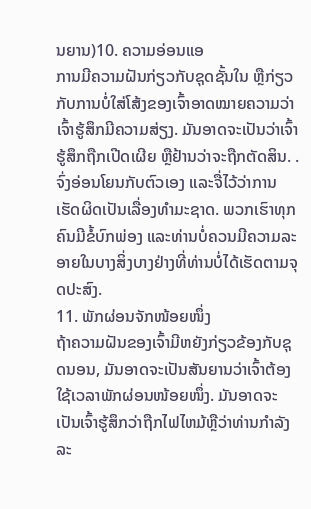ນຍານ)10. ຄວາມອ່ອນແອ
ການມີຄວາມຝັນກ່ຽວກັບຊຸດຊັ້ນໃນ ຫຼືກ່ຽວກັບການບໍ່ໃສ່ໂສ້ງຂອງເຈົ້າອາດໝາຍຄວາມວ່າເຈົ້າຮູ້ສຶກມີຄວາມສ່ຽງ. ມັນອາດຈະເປັນວ່າເຈົ້າຮູ້ສຶກຖືກເປີດເຜີຍ ຫຼືຢ້ານວ່າຈະຖືກຕັດສິນ. .
ຈົ່ງອ່ອນໂຍນກັບຕົວເອງ ແລະຈື່ໄວ້ວ່າການເຮັດຜິດເປັນເລື່ອງທໍາມະຊາດ. ພວກເຮົາທຸກຄົນມີຂໍ້ບົກພ່ອງ ແລະທ່ານບໍ່ຄວນມີຄວາມລະອາຍໃນບາງສິ່ງບາງຢ່າງທີ່ທ່ານບໍ່ໄດ້ເຮັດຕາມຈຸດປະສົງ.
11. ພັກຜ່ອນຈັກໜ້ອຍໜຶ່ງ
ຖ້າຄວາມຝັນຂອງເຈົ້າມີຫຍັງກ່ຽວຂ້ອງກັບຊຸດນອນ, ມັນອາດຈະເປັນສັນຍານວ່າເຈົ້າຕ້ອງໃຊ້ເວລາພັກຜ່ອນໜ້ອຍໜຶ່ງ. ມັນອາດຈະເປັນເຈົ້າຮູ້ສຶກວ່າຖືກໄຟໄຫມ້ຫຼືວ່າທ່ານກໍາລັງລະ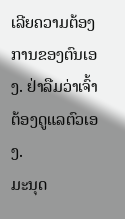ເລີຍຄວາມຕ້ອງການຂອງຕົນເອງ. ຢ່າລືມວ່າເຈົ້າຕ້ອງດູແລຕົວເອງ.
ມະນຸດ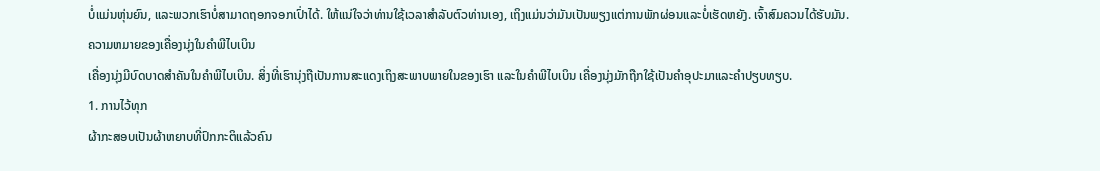ບໍ່ແມ່ນຫຸ່ນຍົນ, ແລະພວກເຮົາບໍ່ສາມາດຖອກຈອກເປົ່າໄດ້. ໃຫ້ແນ່ໃຈວ່າທ່ານໃຊ້ເວລາສໍາລັບຕົວທ່ານເອງ, ເຖິງແມ່ນວ່າມັນເປັນພຽງແຕ່ການພັກຜ່ອນແລະບໍ່ເຮັດຫຍັງ. ເຈົ້າສົມຄວນໄດ້ຮັບມັນ.
ຄວາມຫມາຍຂອງເຄື່ອງນຸ່ງໃນຄໍາພີໄບເບິນ
ເຄື່ອງນຸ່ງມີບົດບາດສໍາຄັນໃນຄໍາພີໄບເບິນ. ສິ່ງທີ່ເຮົານຸ່ງຖືເປັນການສະແດງເຖິງສະພາບພາຍໃນຂອງເຮົາ ແລະໃນຄຳພີໄບເບິນ ເຄື່ອງນຸ່ງມັກຖືກໃຊ້ເປັນຄຳອຸປະມາແລະຄຳປຽບທຽບ.
1. ການໄວ້ທຸກ
ຜ້າກະສອບເປັນຜ້າຫຍາບທີ່ປົກກະຕິແລ້ວຄົນ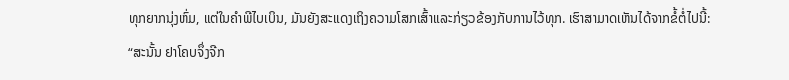ທຸກຍາກນຸ່ງຫົ່ມ, ແຕ່ໃນຄໍາພີໄບເບິນ, ມັນຍັງສະແດງເຖິງຄວາມໂສກເສົ້າແລະກ່ຽວຂ້ອງກັບການໄວ້ທຸກ. ເຮົາສາມາດເຫັນໄດ້ຈາກຂໍ້ຕໍ່ໄປນີ້:
“ສະນັ້ນ ຢາໂຄບຈຶ່ງຈີກ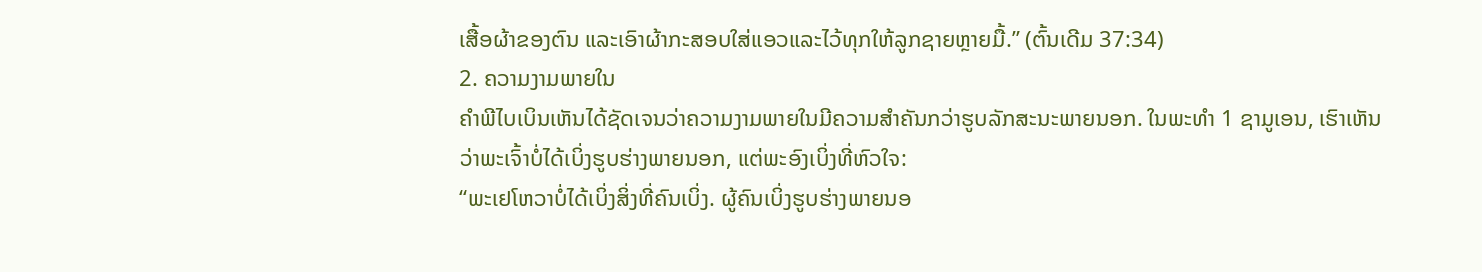ເສື້ອຜ້າຂອງຕົນ ແລະເອົາຜ້າກະສອບໃສ່ແອວແລະໄວ້ທຸກໃຫ້ລູກຊາຍຫຼາຍມື້.” (ຕົ້ນເດີມ 37:34)
2. ຄວາມງາມພາຍໃນ
ຄໍາພີໄບເບິນເຫັນໄດ້ຊັດເຈນວ່າຄວາມງາມພາຍໃນມີຄວາມສໍາຄັນກວ່າຮູບລັກສະນະພາຍນອກ. ໃນພະທຳ 1 ຊາມູເອນ, ເຮົາເຫັນວ່າພະເຈົ້າບໍ່ໄດ້ເບິ່ງຮູບຮ່າງພາຍນອກ, ແຕ່ພະອົງເບິ່ງທີ່ຫົວໃຈ:
“ພະເຢໂຫວາບໍ່ໄດ້ເບິ່ງສິ່ງທີ່ຄົນເບິ່ງ. ຜູ້ຄົນເບິ່ງຮູບຮ່າງພາຍນອ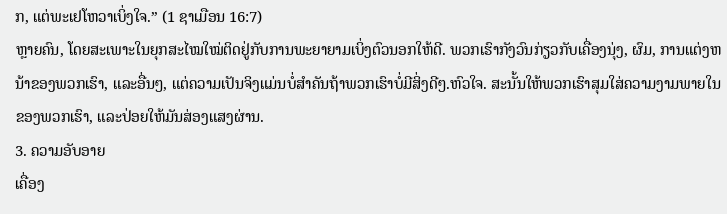ກ, ແຕ່ພະເຢໂຫວາເບິ່ງໃຈ.” (1 ຊາເມືອນ 16:7)
ຫຼາຍຄົນ, ໂດຍສະເພາະໃນຍຸກສະໄໝໃໝ່ຕິດຢູ່ກັບການພະຍາຍາມເບິ່ງຕົວນອກໃຫ້ດີ. ພວກເຮົາກັງວົນກ່ຽວກັບເຄື່ອງນຸ່ງ, ຜົມ, ການແຕ່ງຫນ້າຂອງພວກເຮົາ, ແລະອື່ນໆ, ແຕ່ຄວາມເປັນຈິງແມ່ນບໍ່ສໍາຄັນຖ້າພວກເຮົາບໍ່ມີສິ່ງດີໆ.ຫົວໃຈ. ສະນັ້ນໃຫ້ພວກເຮົາສຸມໃສ່ຄວາມງາມພາຍໃນຂອງພວກເຮົາ, ແລະປ່ອຍໃຫ້ມັນສ່ອງແສງຜ່ານ.
3. ຄວາມອັບອາຍ
ເຄື່ອງ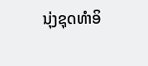ນຸ່ງຊຸດທຳອິ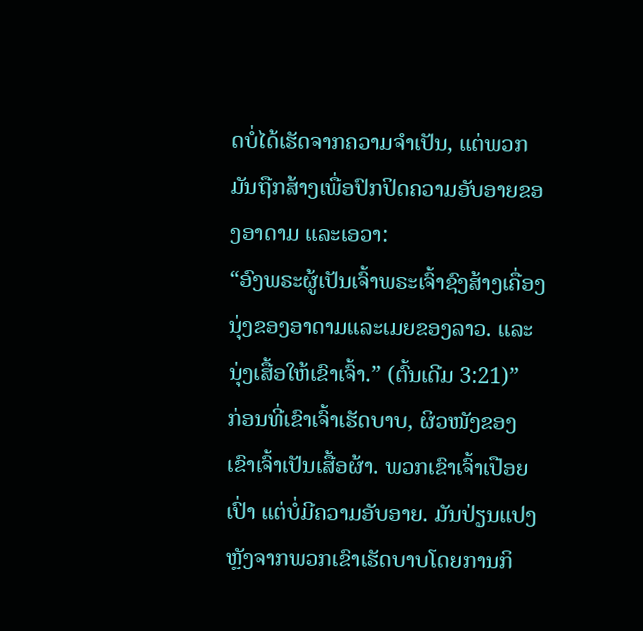ດບໍ່ໄດ້ເຮັດຈາກຄວາມຈຳເປັນ, ແຕ່ພວກມັນຖືກສ້າງເພື່ອປົກປິດຄວາມອັບອາຍຂອງອາດາມ ແລະເອວາ:
“ອົງພຣະຜູ້ເປັນເຈົ້າພຣະເຈົ້າຊົງສ້າງເຄື່ອງນຸ່ງຂອງອາດາມແລະເມຍຂອງລາວ. ແລະນຸ່ງເສື້ອໃຫ້ເຂົາເຈົ້າ.” (ຕົ້ນເດີມ 3:21)”
ກ່ອນທີ່ເຂົາເຈົ້າເຮັດບາບ, ຜິວໜັງຂອງເຂົາເຈົ້າເປັນເສື້ອຜ້າ. ພວກເຂົາເຈົ້າເປືອຍເປົ່າ ແຕ່ບໍ່ມີຄວາມອັບອາຍ. ມັນປ່ຽນແປງຫຼັງຈາກພວກເຂົາເຮັດບາບໂດຍການກິ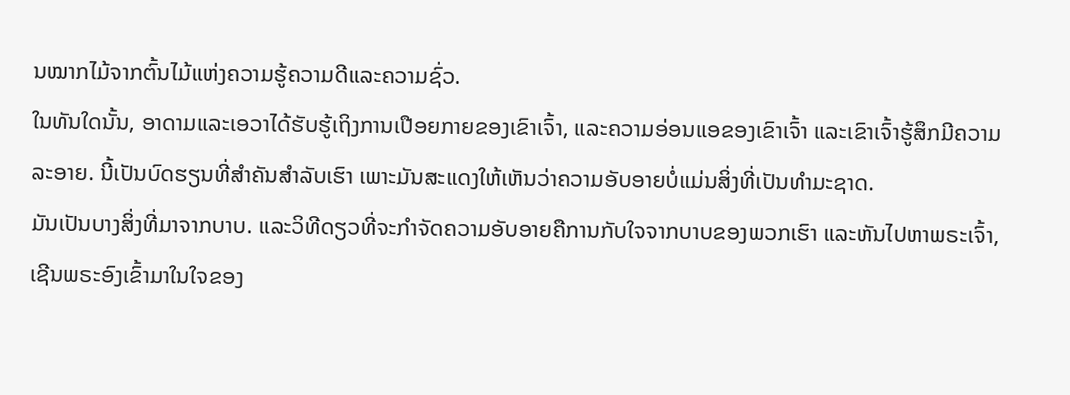ນໝາກໄມ້ຈາກຕົ້ນໄມ້ແຫ່ງຄວາມຮູ້ຄວາມດີແລະຄວາມຊົ່ວ.
ໃນທັນໃດນັ້ນ, ອາດາມແລະເອວາໄດ້ຮັບຮູ້ເຖິງການເປືອຍກາຍຂອງເຂົາເຈົ້າ, ແລະຄວາມອ່ອນແອຂອງເຂົາເຈົ້າ ແລະເຂົາເຈົ້າຮູ້ສຶກມີຄວາມລະອາຍ. ນີ້ເປັນບົດຮຽນທີ່ສຳຄັນສຳລັບເຮົາ ເພາະມັນສະແດງໃຫ້ເຫັນວ່າຄວາມອັບອາຍບໍ່ແມ່ນສິ່ງທີ່ເປັນທຳມະຊາດ.
ມັນເປັນບາງສິ່ງທີ່ມາຈາກບາບ. ແລະວິທີດຽວທີ່ຈະກໍາຈັດຄວາມອັບອາຍຄືການກັບໃຈຈາກບາບຂອງພວກເຮົາ ແລະຫັນໄປຫາພຣະເຈົ້າ, ເຊີນພຣະອົງເຂົ້າມາໃນໃຈຂອງ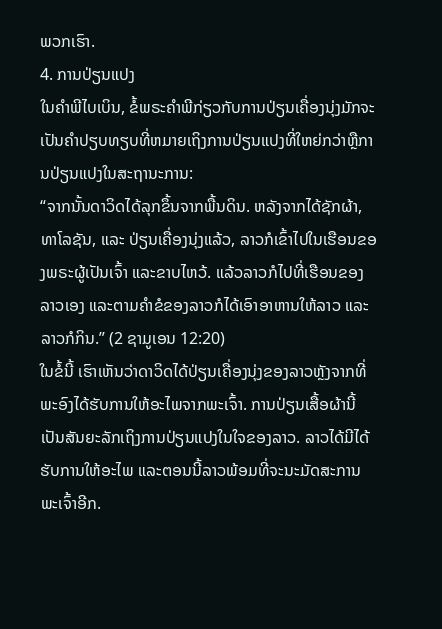ພວກເຮົາ.
4. ການປ່ຽນແປງ
ໃນຄໍາພີໄບເບິນ, ຂໍ້ພຣະຄໍາພີກ່ຽວກັບການປ່ຽນເຄື່ອງນຸ່ງມັກຈະເປັນຄໍາປຽບທຽບທີ່ຫມາຍເຖິງການປ່ຽນແປງທີ່ໃຫຍ່ກວ່າຫຼືການປ່ຽນແປງໃນສະຖານະການ:
“ຈາກນັ້ນດາວິດໄດ້ລຸກຂຶ້ນຈາກພື້ນດິນ. ຫລັງຈາກໄດ້ຊັກຜ້າ, ທາໂລຊັນ, ແລະ ປ່ຽນເຄື່ອງນຸ່ງແລ້ວ, ລາວກໍເຂົ້າໄປໃນເຮືອນຂອງພຣະຜູ້ເປັນເຈົ້າ ແລະຂາບໄຫວ້. ແລ້ວລາວກໍໄປທີ່ເຮືອນຂອງລາວເອງ ແລະຕາມຄຳຂໍຂອງລາວກໍໄດ້ເອົາອາຫານໃຫ້ລາວ ແລະລາວກໍກິນ.” (2 ຊາມູເອນ 12:20)
ໃນຂໍ້ນີ້ ເຮົາເຫັນວ່າດາວິດໄດ້ປ່ຽນເຄື່ອງນຸ່ງຂອງລາວຫຼັງຈາກທີ່ພະອົງໄດ້ຮັບການໃຫ້ອະໄພຈາກພະເຈົ້າ. ການປ່ຽນເສື້ອຜ້ານີ້ເປັນສັນຍະລັກເຖິງການປ່ຽນແປງໃນໃຈຂອງລາວ. ລາວໄດ້ມີໄດ້ຮັບການໃຫ້ອະໄພ ແລະຕອນນີ້ລາວພ້ອມທີ່ຈະນະມັດສະການພະເຈົ້າອີກ.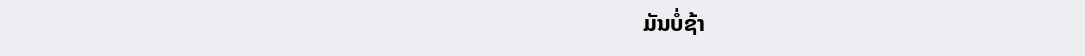ມັນບໍ່ຊ້າ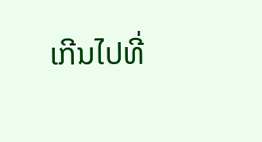ເກີນໄປທີ່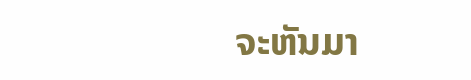ຈະຫັນມາ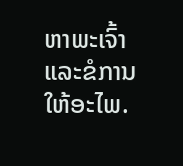ຫາພະເຈົ້າແລະຂໍການໃຫ້ອະໄພ.